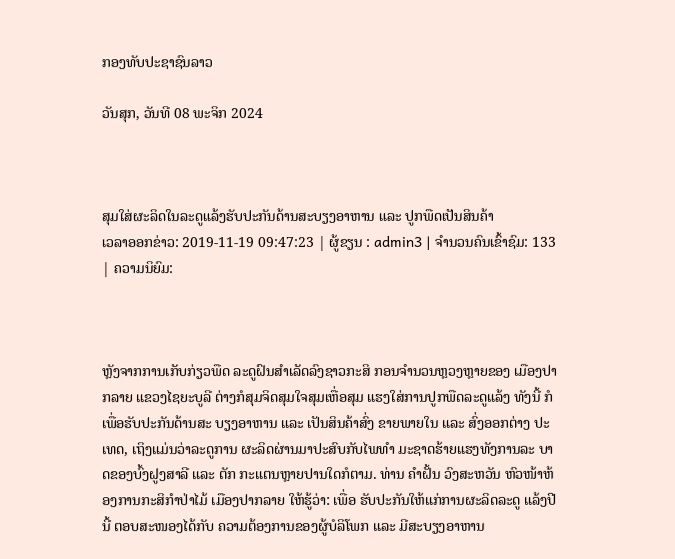ກອງທັບປະຊາຊົນລາວ

ວັນສຸກ, ວັນທີ 08 ພະຈິກ 2024



ສຸມໃສ່ຜະລິດໃນລະດູແລ້ງຮັບປະກັນດ້ານສະບຽງອາຫານ ແລະ ປູກພືດເປັນສິນຄ້າ
ເວລາອອກຂ່າວ: 2019-11-19 09:47:23 | ຜູ້ຂຽນ : admin3 | ຈຳນວນຄົນເຂົ້າຊົມ: 133 | ຄວາມນິຍົມ:



ຫຼັງຈາກການເກັບກ່ຽວພືດ ລະດູຝົນສຳເລັດລົງຊາວກະສິ ກອນຈຳນວນຫຼວງຫຼາຍຂອງ ເມືອງປາກລາຍ ແຂວງໄຊຍະບູລີ ຕ່າງກໍສຸມຈິດສຸມໃຈສຸມເຫື່ອສຸມ ແຮງໃສ່ການປູກພືດລະດູແລ້ງ ທັງນີ້ ກໍເພື່ອຮັບປະກັນດ້ານສະ ບຽງອາຫານ ແລະ ເປັນສິນຄ້າສົ່ງ ຂາຍພາຍໃນ ແລະ ສົ່ງອອກຕ່າງ ປະເທດ, ເຖິງແມ່ນວ່າລະດູການ ຜະລິດຜ່ານມາປະສົບກັບໄພທຳ ມະຊາດຮ້າຍແຮງທັງການລະ ບາດຂອງບົ້ງຝູງສາລີ ແລະ ຕັກ ກະແຕນຫຼາຍປານໃດກໍຕາມ. ທ່ານ ຄຳຝັ້ນ ວົງສະຫວັນ ຫົວໜ້າຫ້ອງການກະສິກຳປ່າໄມ້ ເມືອງປາກລາຍ ໃຫ້ຮູ້ວ່າ: ເພື່ອ ຮັບປະກັນໃຫ້ແກ່ການຜະລິດລະດູ ແລ້ງປີນີ້ ຕອບສະໜອງໄດ້ກັບ ຄວາມຕ້ອງການຂອງຜູ້ບໍລິໂພກ ແລະ ມີສະບຽງອາຫານ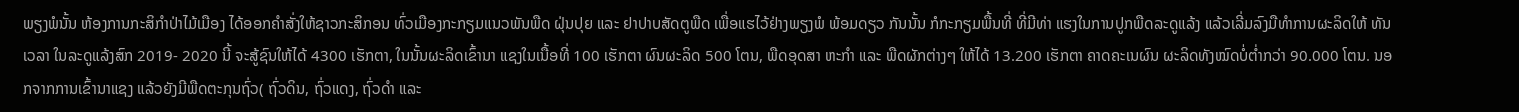ພຽງພໍນັ້ນ ຫ້ອງການກະສິກຳປ່າໄມ້ເມືອງ ໄດ້ອອກຄຳສັ່ງໃຫ້ຊາວກະສິກອນ ທົ່ວເມືອງກະກຽມແນວພັນພືດ ຝຸ່ນປຸຍ ແລະ ຢາປາບສັດຕູພືດ ເພື່ອແຮໄວ້ຢ່າງພຽງພໍ ພ້ອມດຽວ ກັນນັ້ນ ກໍກະກຽມພື້ນທີ່ ທີ່ມີທ່າ ແຮງໃນການປູກພືດລະດູແລ້ງ ແລ້ວເລີ່ມລົງມືທຳການຜະລິດໃຫ້ ທັນເວລາ ໃນລະດູແລ້ງສົກ 2019- 2020 ນີ້ ຈະສູ້ຊົນໃຫ້ໄດ້ 4300 ເຮັກຕາ, ໃນນັ້ນຜະລິດເຂົ້ານາ ແຊງໃນເນື້ອທີ່ 100 ເຮັກຕາ ຜົນຜະລິດ 500 ໂຕນ, ພືດອຸດສາ ຫະກຳ ແລະ ພືດຜັກຕ່າງໆ ໃຫ້ໄດ້ 13.200 ເຮັກຕາ ຄາດຄະເນຜົນ ຜະລິດທັງໝົດບໍ່ຕໍ່າກວ່າ 90.000 ໂຕນ. ນອກຈາກການເຂົ້ານາແຊງ ແລ້ວຍັງມີພືດຕະກຸນຖົ່ວ( ຖົ່ວດິນ, ຖົ່ວແດງ, ຖົ່ວດຳ ແລະ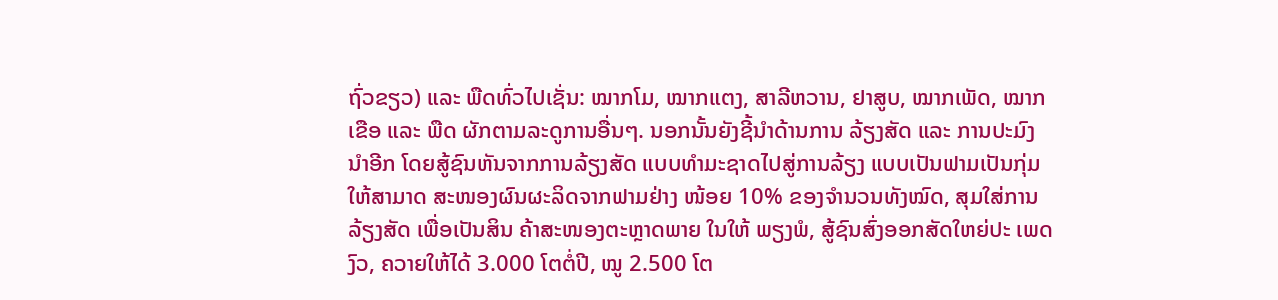ຖົ່ວຂຽວ) ແລະ ພືດທົ່ວໄປເຊັ່ນ: ໝາກໂມ, ໝາກແຕງ, ສາລີຫວານ, ຢາສູບ, ໝາກເພັດ, ໝາກເຂືອ ແລະ ພືດ ຜັກຕາມລະດູການອື່ນໆ. ນອກນັ້ນຍັງຊີ້ນຳດ້ານການ ລ້ຽງສັດ ແລະ ການປະມົງນຳອີກ ໂດຍສູ້ຊົນຫັນຈາກການລ້ຽງສັດ ແບບທຳມະຊາດໄປສູ່ການລ້ຽງ ແບບເປັນຟາມເປັນກຸ່ມໃຫ້ສາມາດ ສະໜອງຜົນຜະລິດຈາກຟາມຢ່າງ ໜ້ອຍ 10% ຂອງຈຳນວນທັງໝົດ, ສຸມໃສ່ການລ້ຽງສັດ ເພື່ອເປັນສິນ ຄ້າສະໜອງຕະຫຼາດພາຍ ໃນໃຫ້ ພຽງພໍ, ສູ້ຊົນສົ່ງອອກສັດໃຫຍ່ປະ ເພດງົວ, ຄວາຍໃຫ້ໄດ້ 3.000 ໂຕຕໍ່ປີ, ໝູ 2.500 ໂຕ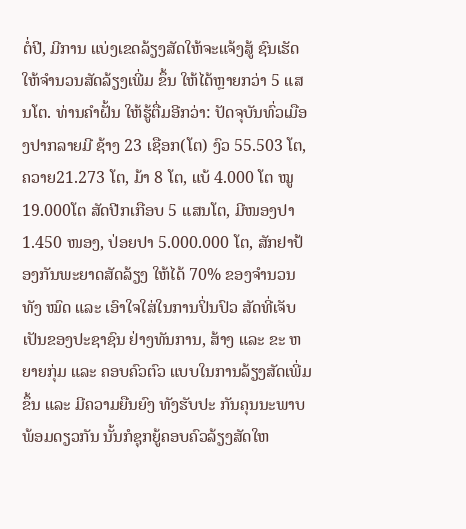ຕໍ່ປີ, ມີການ ແບ່ງເຂດລ້ຽງສັດໃຫ້ຈະແຈ້ງສູ້ ຊົນເຮັດໃຫ້ຈຳນວນສັດລ້ຽງເພີ່ມ ຂຶ້ນ ໃຫ້ໄດ້ຫຼາຍກວ່າ 5 ແສນໂຕ. ທ່ານຄຳຝັ້ນ ໃຫ້ຮູ້ຕື່ມອີກວ່າ: ປັດຈຸບັນທົ່ວເມືອງປາກລາຍມີ ຊ້າງ 23 ເຊືອກ(ໂຕ) ງົວ 55.503 ໂຕ, ຄວາຍ21.273 ໂຕ, ມ້າ 8 ໂຕ, ແບ້ 4.000 ໂຕ ໝູ 19.000ໂຕ ສັດປີກເກືອບ 5 ແສນໂຕ, ມີໜອງປາ 1.450 ໜອງ, ປ່ອຍປາ 5.000.000 ໂຕ, ສັກຢາປ້ອງກັນພະຍາດສັດລ້ຽງ ໃຫ້ໄດ້ 70% ຂອງຈຳນວນທັງ ໝົດ ແລະ ເອົາໃຈໃສ່ໃນການປິ່ນປົວ ສັດທີ່ເຈັບເປັນຂອງປະຊາຊົນ ຢ່າງທັນການ, ສ້າງ ແລະ ຂະ ຫຍາຍກຸ່ມ ແລະ ຄອບຄົວຕົວ ແບບໃນການລ້ຽງສັດເພີ່ມຂຶ້ນ ແລະ ມີຄວາມຍືນຍົງ ທັງຮັບປະ ກັນຄຸນນະພາບ ພ້ອມດຽວກັນ ນັ້ນກໍຊຸກຍູ້ຄອບຄົວລ້ຽງສັດໃຫ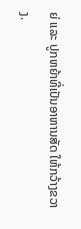ຍ່ ແລະ ປູກຫຍ້າທີ່ເປັນອາຫານສັດ ໃຫ້ກວ້າງຂວາງ.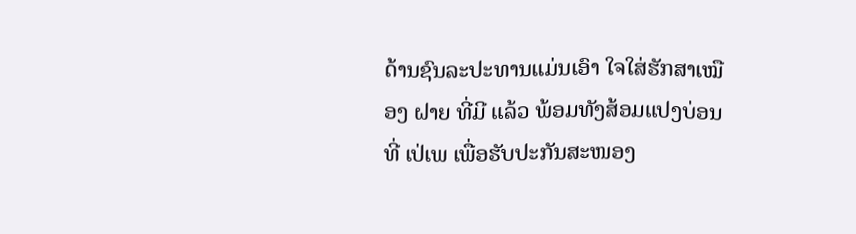ດ້ານຊົນລະປະທານແມ່ນເອົາ ໃຈໃສ່ຮັກສາເໝືອງ ຝາຍ ທີ່ມີ ແລ້ວ ພ້ອມທັງສ້ອມແປງບ່ອນທີ່ ເປ່ເພ ເພື່ອຮັບປະກັນສະໜອງ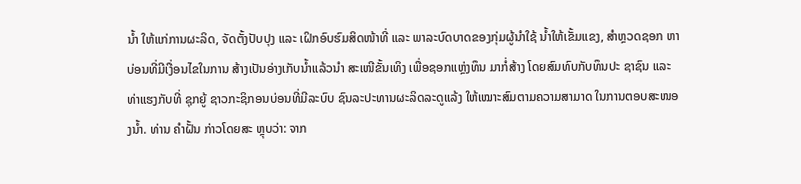ນໍ້າ ໃຫ້ແກ່ການຜະລິດ, ຈັດຕັ້ງປັບປຸງ ແລະ ເຝິກອົບຮົມສິດໜ້າທີ່ ແລະ ພາລະບົດບາດຂອງກຸ່ມຜູ້ນຳໃຊ້ ນໍ້າໃຫ້ເຂັ້ມແຂງ, ສຳຫຼວດຊອກ ຫາບ່ອນທີ່ມີເງື່ອນໄຂໃນການ ສ້າງເປັນອ່າງເກັບນໍ້າແລ້ວນຳ ສະເໜີຂັ້ນເທິງ ເພື່ອຊອກແຫຼ່ງທຶນ ມາກໍ່ສ້າງ ໂດຍສົມທົບກັບທຶນປະ ຊາຊົນ ແລະ ທ່າແຮງກັບທີ່ ຊຸກຍູ້ ຊາວກະຊິກອນບ່ອນທີ່ມີລະບົບ ຊົນລະປະທານຜະລິດລະດູແລ້ງ ໃຫ້ເໝາະສົມຕາມຄວາມສາມາດ ໃນການຕອບສະໜອງນໍ້າ. ທ່ານ ຄຳຝັ້ນ ກ່າວໂດຍສະ ຫຼຸບວ່າ: ຈາກ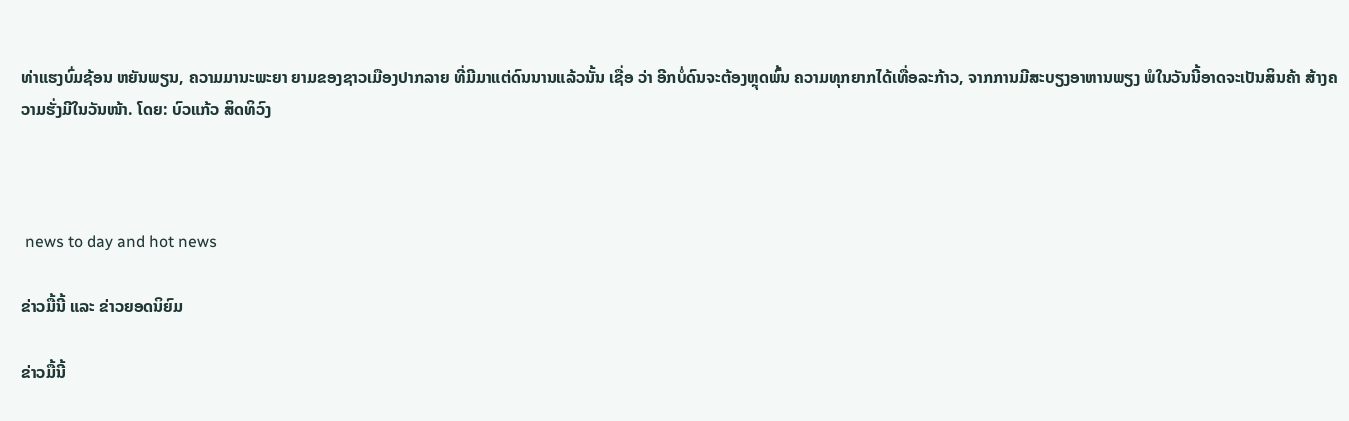ທ່າແຮງບົ່ມຊ້ອນ ຫຍັນພຽນ, ຄວາມມານະພະຍາ ຍາມຂອງຊາວເມືອງປາກລາຍ ທີ່ມີມາແຕ່ດົນນານແລ້ວນັ້ນ ເຊື່ອ ວ່າ ອີກບໍ່ດົນຈະຕ້ອງຫຼຸດພົ້ນ ຄວາມທຸກຍາກໄດ້ເທື່ອລະກ້າວ, ຈາກການມີສະບຽງອາຫານພຽງ ພໍໃນວັນນີ້ອາດຈະເປັນສິນຄ້າ ສ້າງຄວາມຮັ່ງມີໃນວັນໜ້າ. ໂດຍ: ບົວແກ້ວ ສິດທິວົງ



 news to day and hot news

ຂ່າວມື້ນີ້ ແລະ ຂ່າວຍອດນິຍົມ

ຂ່າວມື້ນີ້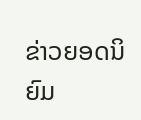ຂ່າວຍອດນິຍົມ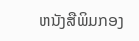ຫນັງສືພິມກອງ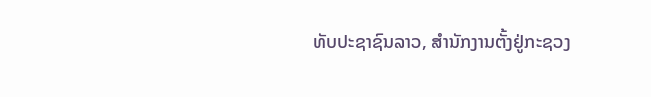ທັບປະຊາຊົນລາວ, ສຳນັກງານຕັ້ງຢູ່ກະຊວງ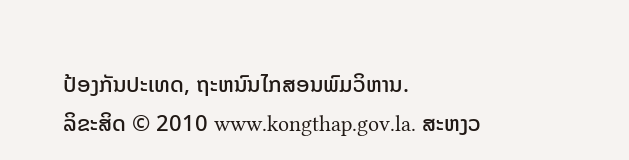ປ້ອງກັນປະເທດ, ຖະຫນົນໄກສອນພົມວິຫານ.
ລິຂະສິດ © 2010 www.kongthap.gov.la. ສະຫງວ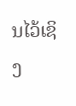ນໄວ້ເຊິງ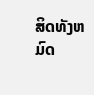ສິດທັງຫມົດ